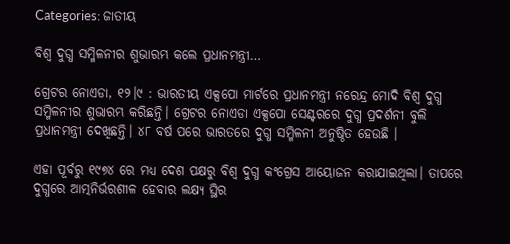Categories: ଜାତୀୟ

ବିଶ୍ୱ ଦୁଗ୍ଧ ସମ୍ମିଳନୀର ଶୁଭାରମ୍ଭ କଲେ ପ୍ରଧାନମନ୍ତ୍ରୀ…

ଗ୍ରେଟର ନୋଏଡା, ୧୨।୯ : ଭାରତୀୟ ଏକ୍ସପୋ ମାର୍ଟରେ ପ୍ରଧାନମନ୍ତ୍ରୀ ନରେନ୍ଦ୍ର ମୋଦି ବିଶ୍ୱ ଦୁଗ୍ଧ ସମ୍ମିଳନୀର ଶୁଭାରମ୍ଭ କରିଛନ୍ତି। ଗ୍ରେଟର ନୋଏଡା ଏକ୍ସପୋ ସେଣ୍ଟରରେ ଦୁଗ୍ଧ ପ୍ରଦର୍ଶନୀ ବୁଲି ପ୍ରଧାନମନ୍ତ୍ରୀ ଦେଖିଛନ୍ତି। ୪୮ ବର୍ଷ ପରେ ଭାରତରେ ଦୁଗ୍ଧ ସମ୍ମିଳନୀ ଅନୁଷ୍ଠିତ ହେଉଛି ।

ଏହା ପୂର୍ବରୁ ୧୯୭୪ ରେ ମଧ୍ୟ ଦେଶ ପକ୍ଷରୁ ବିଶ୍ୱ ଦୁଗ୍ଧ କଂଗ୍ରେସ ଆୟୋଜନ କରାଯାଇଥିଲା। ତାପରେ ଦୁଗ୍ଧରେ ଆତ୍ମନିର୍ଭରଶୀଳ ହେବାର ଲକ୍ଷ୍ୟ ସ୍ଥିର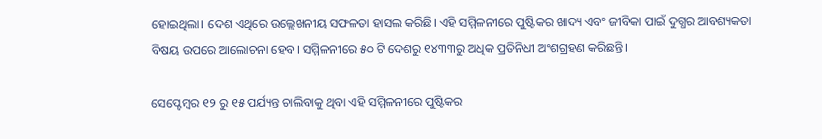ହୋଇଥିଲା। ଦେଶ ଏଥିରେ ଉଲ୍ଲେଖନୀୟ ସଫଳତା ହାସଲ କରିଛି। ଏହି ସମ୍ମିଳନୀରେ ପୁଷ୍ଟିକର ଖାଦ୍ୟ ଏବଂ ଜୀବିକା ପାଇଁ ଦୁଗ୍ଧର ଆବଶ୍ୟକତା ବିଷୟ ଉପରେ ଆଲୋଚନା ହେବ। ସମ୍ମିଳନୀରେ ୫୦ ଟି ଦେଶରୁ ୧୪୩୩ରୁ ଅଧିକ ପ୍ରତିନିଧୀ ଅଂଶଗ୍ରହଣ କରିଛନ୍ତି।

ସେପ୍ଟେମ୍ବର ୧୨ ରୁ ୧୫ ପର୍ଯ୍ୟନ୍ତ ଚାଲିବାକୁ ଥିବା ଏହି ସମ୍ମିଳନୀରେ ପୁଷ୍ଟିକର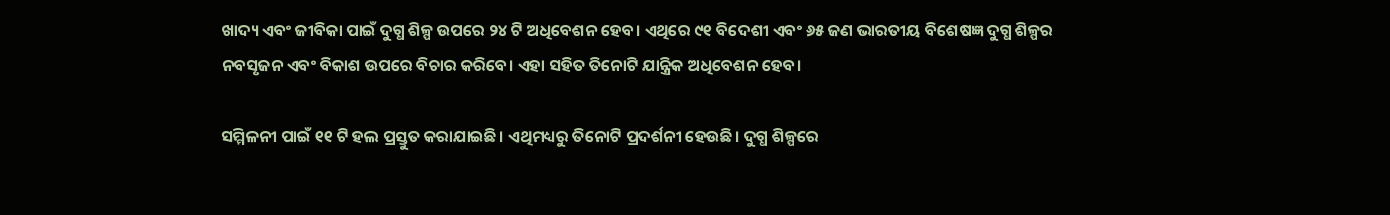ଖାଦ୍ୟ ଏବଂ ଜୀବିକା ପାଇଁ ଦୁଗ୍ଧ ଶିଳ୍ପ ଉପରେ ୨୪ ଟି ଅଧିବେଶନ ହେବ। ଏଥିରେ ୯୧ ବିଦେଶୀ ଏବଂ ୬୫ ଜଣ ଭାରତୀୟ ବିଶେଷଜ୍ଞ ଦୁଗ୍ଧ ଶିଳ୍ପର ନବସୃଜନ ଏବଂ ବିକାଶ ଉପରେ ବିଚାର କରିବେ। ଏହା ସହିତ ତିନୋଟି ଯାନ୍ତ୍ରିକ ଅଧିବେଶନ ହେବ।

ସମ୍ମିଳନୀ ପାଇଁ ୧୧ ଟି ହଲ ପ୍ରସ୍ତୁତ କରାଯାଇଛି। ଏଥିମଧ୍ୟରୁ ତିନୋଟି ପ୍ରଦର୍ଶନୀ ହେଉଛି। ଦୁଗ୍ଧ ଶିଳ୍ପରେ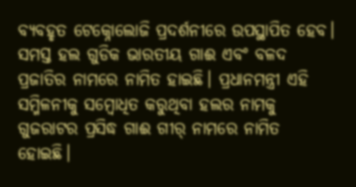ବ୍ୟବହୃତ ଟେକ୍ନୋଲୋଜି ପ୍ରଦର୍ଶନୀରେ ଉପସ୍ଥାପିତ ହେବ। ସମସ୍ତ ହଲ ଗୁଡିକ ଭାରତୀୟ ଗାଈ ଏବଂ ବଳଦ ପ୍ରଜାତିର ନାମରେ ନାମିତ ହାଇଛି। ପ୍ରଧାନମନ୍ତ୍ରୀ ଏହି ସମ୍ମିଳନୀକୁ ସମ୍ବୋଧିତ କରୁଥିବା ହଲର ନାମକୁ ଗୁଜରାଟର ପ୍ରସିଦ୍ଧ ଗାଈ ଗୀର୍‌ ନାମରେ ନାମିତ ହୋଇଛି।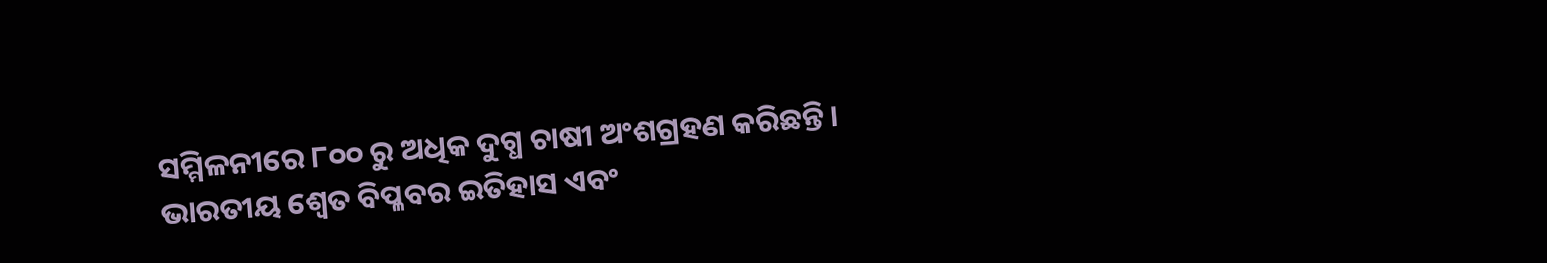ସମ୍ମିଳନୀରେ ୮୦୦ ରୁ ଅଧିକ ଦୁଗ୍ଧ ଚାଷୀ ଅଂଶଗ୍ରହଣ କରିଛନ୍ତି। ଭାରତୀୟ ଶ୍ୱେତ ବିପ୍ଳବର ଇତିହାସ ଏବଂ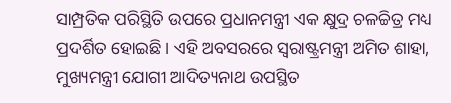ସାମ୍ପ୍ରତିକ ପରିସ୍ଥିତି ଉପରେ ପ୍ରଧାନମନ୍ତ୍ରୀ ଏକ କ୍ଷୁଦ୍ର ଚଳଚ୍ଚିତ୍ର ମଧ୍ୟ ପ୍ରଦର୍ଶିତ ହୋଇଛି। ଏହି ଅବସରରେ ସ୍ବରାଷ୍ଟ୍ରମନ୍ତ୍ରୀ ଅମିତ ଶାହା, ମୁଖ୍ୟମନ୍ତ୍ରୀ ଯୋଗୀ ଆଦିତ୍ୟନାଥ ଉପସ୍ଥିତ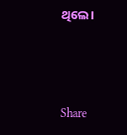ଥିଲେ।



Share